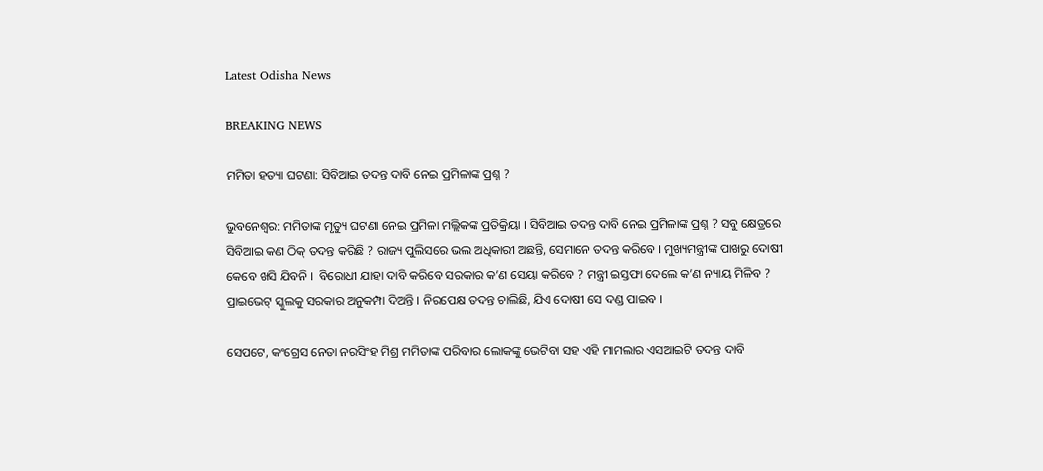Latest Odisha News

BREAKING NEWS

ମମିତା ହତ୍ୟା ଘଟଣା: ସିବିଆଇ ତଦନ୍ତ ଦାବି ନେଇ ପ୍ରମିଳାଙ୍କ ପ୍ରଶ୍ନ ?

ଭୁବନେଶ୍ୱର: ମମିତାଙ୍କ ମୃତ୍ୟୁ ଘଟଣା ନେଇ ପ୍ରମିଳା ମଲ୍ଲିକଙ୍କ ପ୍ରତିକ୍ରିୟା । ସିବିଆଇ ତଦନ୍ତ ଦାବି ନେଇ ପ୍ରମିଳାଙ୍କ ପ୍ରଶ୍ନ ? ସବୁ କ୍ଷେତ୍ରରେ ସିବିଆଇ କଣ ଠିକ୍ ତଦନ୍ତ କରିଛି ? ରାଜ୍ୟ ପୁଲିସରେ ଭଲ ଅଧିକାରୀ ଅଛନ୍ତି, ସେମାନେ ତଦନ୍ତ କରିବେ । ମୁଖ୍ୟମନ୍ତ୍ରୀଙ୍କ ପାଖରୁ ଦୋଷୀ କେବେ ଖସି ଯିବନି ।  ବିରୋଧୀ ଯାହା ଦାବି କରିବେ ସରକାର କ’ଣ ସେୟା କରିବେ ? ମନ୍ତ୍ରୀ ଇସ୍ତଫା ଦେଲେ କ’ଣ ନ୍ୟାୟ ମିଳିବ ? ପ୍ରାଇଭେଟ୍ ସ୍କୁଲକୁ ସରକାର ଅନୁକମ୍ପା ଦିଅନ୍ତି । ନିରପେକ୍ଷ ତଦନ୍ତ ଚାଲିଛି, ଯିଏ ଦୋଷୀ ସେ ଦଣ୍ଡ ପାଇବ ।

ସେପଟେ, କଂଗ୍ରେସ ନେତା ନରସିଂହ ମିଶ୍ର ମମିତାଙ୍କ ପରିବାର ଲୋକଙ୍କୁ ଭେଟିବା ସହ ଏହି ମାମଲାର ଏସଆଇଟି ତଦନ୍ତ ଦାବି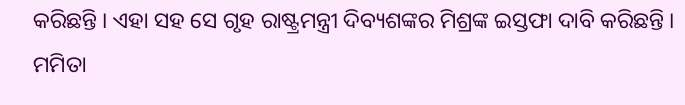କରିଛନ୍ତି । ଏହା ସହ ସେ ଗୃହ ରାଷ୍ଟ୍ରମନ୍ତ୍ରୀ ଦିବ୍ୟଶଙ୍କର ମିଶ୍ରଙ୍କ ଇସ୍ତଫା ଦାବି କରିଛନ୍ତି । ମମିତା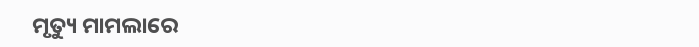ମୃତ୍ୟୁ ମାମଲାରେ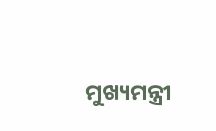ମୁଖ୍ୟମନ୍ତ୍ରୀ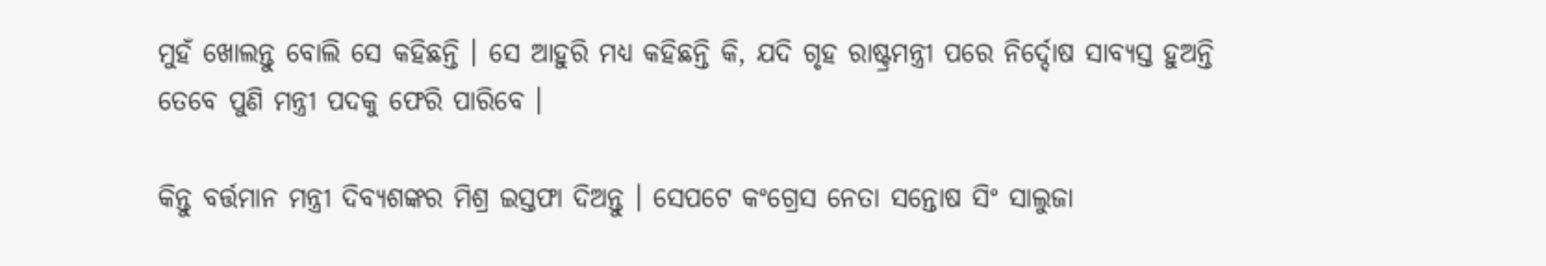ମୁହଁ ଖୋଲନ୍ତୁ ବୋଲି ସେ କହିଛନ୍ତି । ସେ ଆହୁରି ମଧ୍ୟ କହିଛନ୍ତି କି, ଯଦି ଗୃହ ରାଷ୍ଟ୍ରମନ୍ତ୍ରୀ ପରେ ନିର୍ଦ୍ଦୋଷ ସାବ୍ୟସ୍ତ ହୁଅନ୍ତି ତେବେ ପୁଣି ମନ୍ତ୍ରୀ ପଦକୁ ଫେରି ପାରିବେ ।

କିନ୍ତୁ ବର୍ତ୍ତମାନ ମନ୍ତ୍ରୀ ଦିବ୍ୟଶଙ୍କର ମିଶ୍ର ଇସ୍ତଫା ଦିଅନ୍ତୁ । ସେପଟେ କଂଗ୍ରେସ ନେତା ସନ୍ତୋଷ ସିଂ ସାଲୁଜା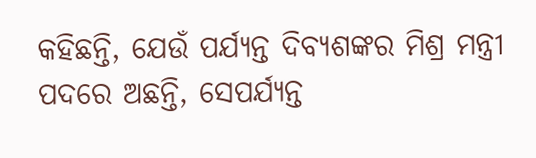କହିଛନ୍ତି, ଯେଉଁ ପର୍ଯ୍ୟନ୍ତ ଦିବ୍ୟଶଙ୍କର ମିଶ୍ର ମନ୍ତ୍ରୀ ପଦରେ ଅଛନ୍ତି, ସେପର୍ଯ୍ୟନ୍ତ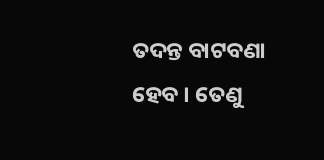ତଦନ୍ତ ବାଟବଣା ହେବ । ତେଣୁ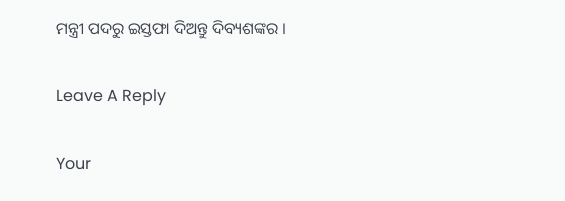ମନ୍ତ୍ରୀ ପଦରୁ ଇସ୍ତଫା ଦିଅନ୍ତୁ ଦିବ୍ୟଶଙ୍କର ।

Leave A Reply

Your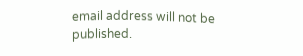email address will not be published.